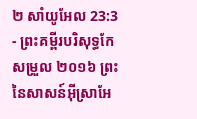២ សាំយូអែល 23:3 - ព្រះគម្ពីរបរិសុទ្ធកែសម្រួល ២០១៦ ព្រះនៃសាសន៍អ៊ីស្រាអែ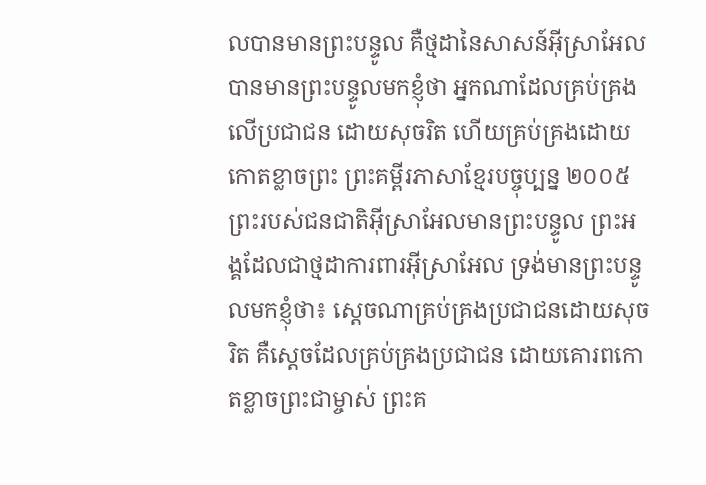លបានមានព្រះបន្ទូល គឺថ្មដានៃសាសន៍អ៊ីស្រាអែល បានមានព្រះបន្ទូលមកខ្ញុំថា អ្នកណាដែលគ្រប់គ្រងលើប្រជាជន ដោយសុចរិត ហើយគ្រប់គ្រងដោយកោតខ្លាចព្រះ ព្រះគម្ពីរភាសាខ្មែរបច្ចុប្បន្ន ២០០៥ ព្រះរបស់ជនជាតិអ៊ីស្រាអែលមានព្រះបន្ទូល ព្រះអង្គដែលជាថ្មដាការពារអ៊ីស្រាអែល ទ្រង់មានព្រះបន្ទូលមកខ្ញុំថា៖ ស្ដេចណាគ្រប់គ្រងប្រជាជនដោយសុចរិត គឺស្ដេចដែលគ្រប់គ្រងប្រជាជន ដោយគោរពកោតខ្លាចព្រះជាម្ចាស់ ព្រះគ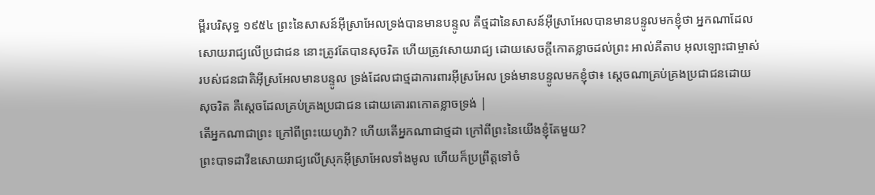ម្ពីរបរិសុទ្ធ ១៩៥៤ ព្រះនៃសាសន៍អ៊ីស្រាអែលទ្រង់បានមានបន្ទូល គឺថ្មដានៃសាសន៍អ៊ីស្រាអែលបានមានបន្ទូលមកខ្ញុំថា អ្នកណាដែលសោយរាជ្យលើប្រជាជន នោះត្រូវតែបានសុចរិត ហើយត្រូវសោយរាជ្យ ដោយសេចក្ដីកោតខ្លាចដល់ព្រះ អាល់គីតាប អុលឡោះជាម្ចាស់របស់ជនជាតិអ៊ីស្រអែលមានបន្ទូល ទ្រង់ដែលជាថ្មដាការពារអ៊ីស្រអែល ទ្រង់មានបន្ទូលមកខ្ញុំថា៖ ស្តេចណាគ្រប់គ្រងប្រជាជនដោយសុចរិត គឺស្តេចដែលគ្រប់គ្រងប្រជាជន ដោយគោរពកោតខ្លាចទ្រង់ |
តើអ្នកណាជាព្រះ ក្រៅពីព្រះយេហូវ៉ា? ហើយតើអ្នកណាជាថ្មដា ក្រៅពីព្រះនៃយើងខ្ញុំតែមួយ?
ព្រះបាទដាវីឌសោយរាជ្យលើស្រុកអ៊ីស្រាអែលទាំងមូល ហើយក៏ប្រព្រឹត្តទៅចំ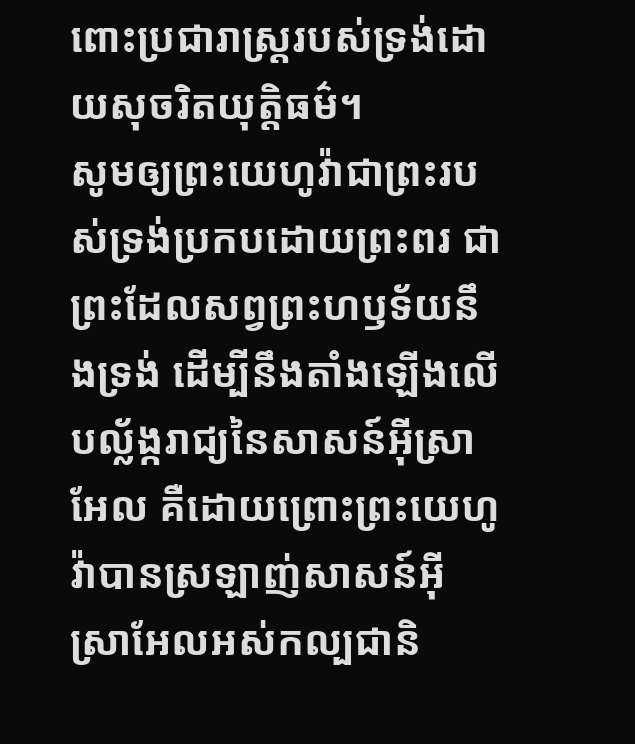ពោះប្រជារាស្ត្ររបស់ទ្រង់ដោយសុចរិតយុត្តិធម៌។
សូមឲ្យព្រះយេហូវ៉ាជាព្រះរបស់ទ្រង់ប្រកបដោយព្រះពរ ជាព្រះដែលសព្វព្រះហឫទ័យនឹងទ្រង់ ដើម្បីនឹងតាំងឡើងលើបល្ល័ង្ករាជ្យនៃសាសន៍អ៊ីស្រាអែល គឺដោយព្រោះព្រះយេហូវ៉ាបានស្រឡាញ់សាសន៍អ៊ីស្រាអែលអស់កល្បជានិ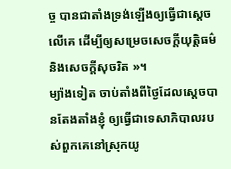ច្ច បានជាតាំងទ្រង់ឡើងឲ្យធ្វើជាស្តេចលើគេ ដើម្បីឲ្យសម្រេចសេចក្ដីយុត្តិធម៌ និងសេចក្ដីសុចរិត »។
ម្យ៉ាងទៀត ចាប់តាំងពីថ្ងៃដែលស្តេចបានតែងតាំងខ្ញុំ ឲ្យធ្វើជាទេសាភិបាលរបស់ពួកគេនៅស្រុកយូ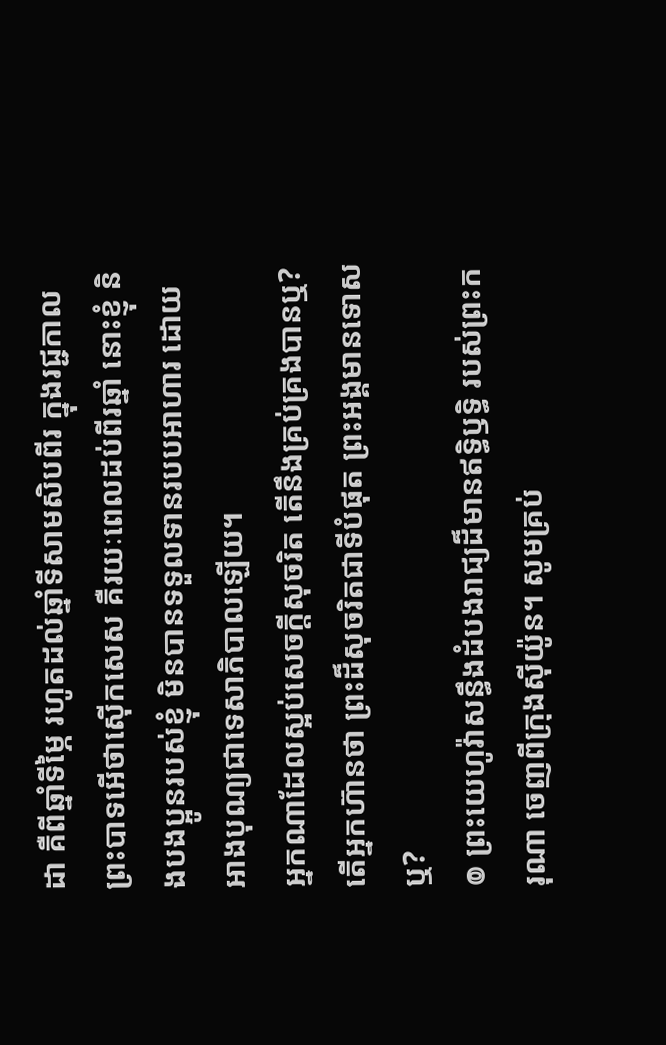ដា គឺពីឆ្នាំទីម្ភៃ រហូតដល់ឆ្នាំទីសាមសិបពីរ ក្នុងរជ្ជកាលព្រះបាទអើថាស៊ើកសេស គឺរយៈពេលដប់ពីរឆ្នាំ នោះខ្ញុំ និងបងប្អូនរបស់ខ្ញុំ មិនបានទទួលទានរបបអាហារ ដោយអាងបុណ្យជាទេសាភិបាលឡើយ។
អ្នកណាដែលស្អប់សេចក្ដីសុចរិត តើនឹងគ្រប់គ្រងបានឬ? តើអ្នកហ៊ានថា ព្រះដ៏សុចរិតជាទីបំផុត ព្រះអង្គមានទោសឬ?
៙ ព្រះយេហូវ៉ាសន្ធឹងដំបងរាជ្យដ៏មានឥទ្ធិឫទ្ធិ របស់ព្រះករុណា ចេញពីក្រុងស៊ីយ៉ូន។ សូមគ្រប់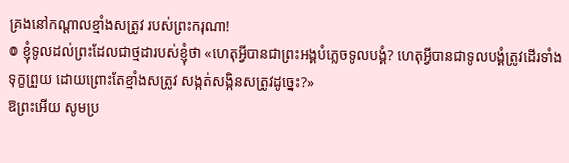គ្រងនៅកណ្ដាលខ្មាំងសត្រូវ របស់ព្រះករុណា!
៙ ខ្ញុំទូលដល់ព្រះដែលជាថ្មដារបស់ខ្ញុំថា «ហេតុអ្វីបានជាព្រះអង្គបំភ្លេចទូលបង្គំ? ហេតុអ្វីបានជាទូលបង្គំត្រូវដើរទាំងទុក្ខព្រួយ ដោយព្រោះតែខ្មាំងសត្រូវ សង្កត់សង្កិនសត្រូវដូច្នេះ?»
ឱព្រះអើយ សូមប្រ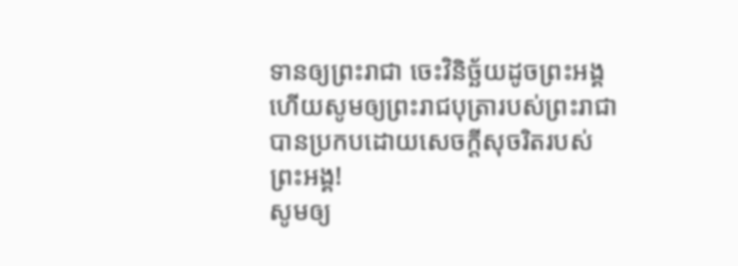ទានឲ្យព្រះរាជា ចេះវិនិច្ឆ័យដូចព្រះអង្គ ហើយសូមឲ្យព្រះរាជបុត្រារបស់ព្រះរាជា បានប្រកបដោយសេចក្ដីសុចរិតរបស់ព្រះអង្គ!
សូមឲ្យ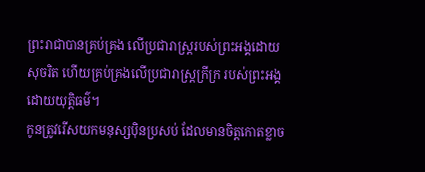ព្រះរាជាបានគ្រប់គ្រង លើប្រជារាស្ត្ររបស់ព្រះអង្គដោយសុចរិត ហើយគ្រប់គ្រងលើប្រជារាស្ត្រក្រីក្រ របស់ព្រះអង្គដោយយុត្តិធម៌។
កូនត្រូវរើសយកមនុស្សប៉ិនប្រសប់ ដែលមានចិត្តកោតខ្លាច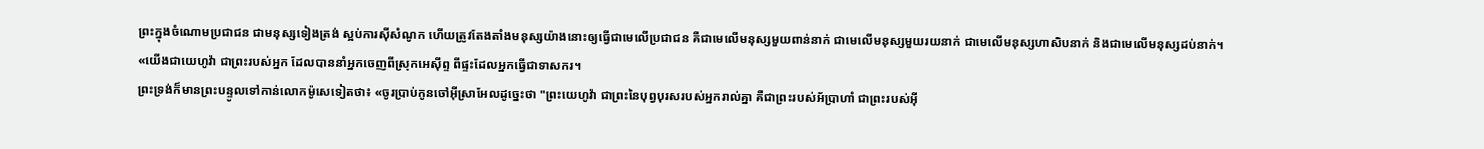ព្រះក្នុងចំណោមប្រជាជន ជាមនុស្សទៀងត្រង់ ស្អប់ការស៊ីសំណូក ហើយត្រូវតែងតាំងមនុស្សយ៉ាងនោះឲ្យធ្វើជាមេលើប្រជាជន គឺជាមេលើមនុស្សមួយពាន់នាក់ ជាមេលើមនុស្សមួយរយនាក់ ជាមេលើមនុស្សហាសិបនាក់ និងជាមេលើមនុស្សដប់នាក់។
«យើងជាយេហូវ៉ា ជាព្រះរបស់អ្នក ដែលបាននាំអ្នកចេញពីស្រុកអេស៊ីព្ទ ពីផ្ទះដែលអ្នកធ្វើជាទាសករ។
ព្រះទ្រង់ក៏មានព្រះបន្ទូលទៅកាន់លោកម៉ូសេទៀតថា៖ «ចូរប្រាប់កូនចៅអ៊ីស្រាអែលដូច្នេះថា "ព្រះយេហូវ៉ា ជាព្រះនៃបុព្វបុរសរបស់អ្នករាល់គ្នា គឺជាព្រះរបស់អ័ប្រាហាំ ជាព្រះរបស់អ៊ី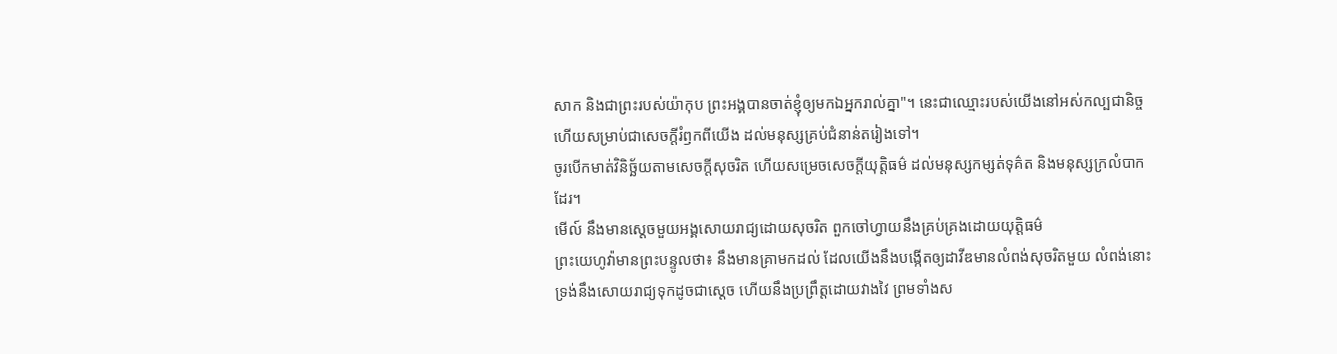សាក និងជាព្រះរបស់យ៉ាកុប ព្រះអង្គបានចាត់ខ្ញុំឲ្យមកឯអ្នករាល់គ្នា"។ នេះជាឈ្មោះរបស់យើងនៅអស់កល្បជានិច្ច ហើយសម្រាប់ជាសេចក្ដីរំឭកពីយើង ដល់មនុស្សគ្រប់ជំនាន់តរៀងទៅ។
ចូរបើកមាត់វិនិច្ឆ័យតាមសេចក្ដីសុចរិត ហើយសម្រេចសេចក្ដីយុត្តិធម៌ ដល់មនុស្សកម្សត់ទុគ៌ត និងមនុស្សក្រលំបាកដែរ។
មើល៍ នឹងមានស្តេចមួយអង្គសោយរាជ្យដោយសុចរិត ពួកចៅហ្វាយនឹងគ្រប់គ្រងដោយយុត្តិធម៌
ព្រះយេហូវ៉ាមានព្រះបន្ទូលថា៖ នឹងមានគ្រាមកដល់ ដែលយើងនឹងបង្កើតឲ្យដាវីឌមានលំពង់សុចរិតមួយ លំពង់នោះទ្រង់នឹងសោយរាជ្យទុកដូចជាស្តេច ហើយនឹងប្រព្រឹត្តដោយវាងវៃ ព្រមទាំងស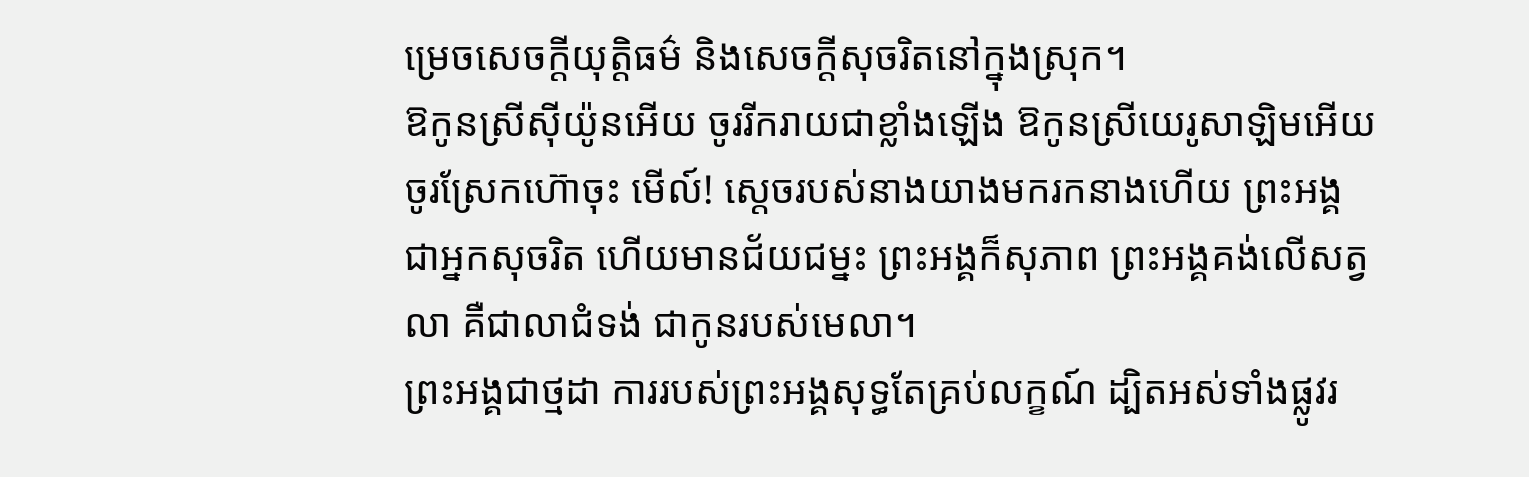ម្រេចសេចក្ដីយុត្តិធម៌ និងសេចក្ដីសុចរិតនៅក្នុងស្រុក។
ឱកូនស្រីស៊ីយ៉ូនអើយ ចូររីករាយជាខ្លាំងឡើង ឱកូនស្រីយេរូសាឡិមអើយ ចូរស្រែកហ៊ោចុះ មើល៍! ស្តេចរបស់នាងយាងមករកនាងហើយ ព្រះអង្គជាអ្នកសុចរិត ហើយមានជ័យជម្នះ ព្រះអង្គក៏សុភាព ព្រះអង្គគង់លើសត្វលា គឺជាលាជំទង់ ជាកូនរបស់មេលា។
ព្រះអង្គជាថ្មដា ការរបស់ព្រះអង្គសុទ្ធតែគ្រប់លក្ខណ៍ ដ្បិតអស់ទាំងផ្លូវរ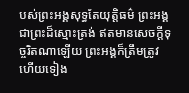បស់ព្រះអង្គសុទ្ធតែយុត្តិធម៌ ព្រះអង្គជាព្រះដ៏ស្មោះត្រង់ ឥតមានសេចក្ដីទុច្ចរិតណាឡើយ ព្រះអង្គក៏ត្រឹមត្រូវ ហើយទៀង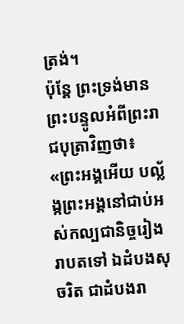ត្រង់។
ប៉ុន្តែ ព្រះទ្រង់មានព្រះបន្ទូលអំពីព្រះរាជបុត្រាវិញថា៖ «ព្រះអង្គអើយ បល្ល័ង្កព្រះអង្គនៅជាប់អស់កល្បជានិច្ចរៀងរាបតទៅ ឯដំបងសុចរិត ជាដំបងរា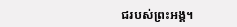ជរបស់ព្រះអង្គ។